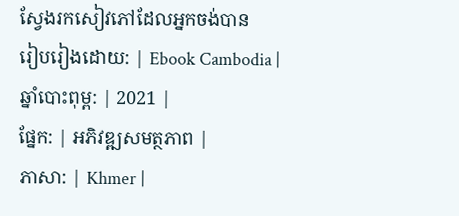ស្វែងរកសៀវភៅដែលអ្នកចង់បាន
រៀបរៀងដោយ: | Ebook Cambodia |
ឆ្នាំបោះពុម្ព: | 2021 |
ផ្នែក: | អភិវឌ្ឍសមត្ថភាព |
ភាសា: | Khmer |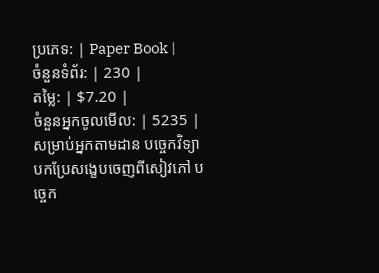ប្រភេទ: | Paper Book |
ចំនួនទំព័រ: | 230 |
តម្លៃ: | $7.20 |
ចំនួនអ្នកចូលមើល: | 5235 |
សម្រាប់អ្នកតាមដាន បច្ចេកវិទ្យា
បកប្រែសង្ខេបចេញពីសៀវភៅ បច្ចេក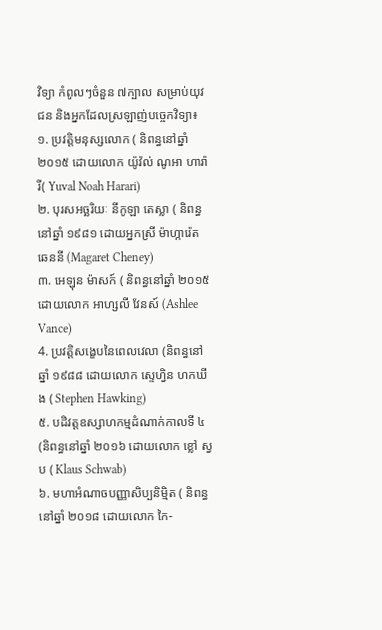វិទ្យា កំពូលៗចំនួន ៧ក្បាល សម្រាប់យុវជន និងអ្នកដែលស្រឡាញ់បច្ចេកវិទ្យា៖
១. ប្រវត្តិមនុស្សលោក ( និពន្ធនៅឆ្នាំ ២០១៥ ដោយលោក យ៉ូវ៉ល់ ណូអា ហារ៉ារី( Yuval Noah Harari)
២. បុរសអច្ឆរិយៈ នីកូឡា តេស្លា ( និពន្ធនៅឆ្នាំ ១៩៨១ ដោយអ្នកស្រី ម៉ាហ្ការ៉េត ឆេននី (Magaret Cheney)
៣. អេឡុន ម៉ាសក៍ ( និពន្ធនៅឆ្នាំ ២០១៥ ដោយលោក អាហ្សលី វែនស៍ (Ashlee Vance)
4. ប្រវត្តិសង្ខេបនៃពេលវេលា (និពន្ធនៅឆ្នាំ ១៩៨៨ ដោយលោក ស្ទេហ្វិន ហកឃីង ( Stephen Hawking)
៥. បដិវត្តឧស្សាហកម្មដំណាក់កាលទី ៤ (និពន្ធនៅឆ្នាំ ២០១៦ ដោយលោក ខ្លៅ ស្វប ( Klaus Schwab)
៦. មហាអំណាចបញ្ញាសិប្បនិម្មិត ( និពន្ធនៅឆ្នាំ ២០១៨ ដោយលោក កៃ-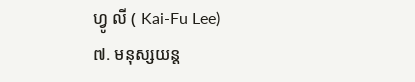ហ្វូ លី ( Kai-Fu Lee)
៧. មនុស្សយន្ត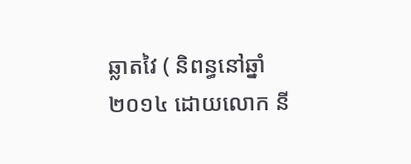ឆ្លាតវៃ ( និពន្ធនៅឆ្នាំ ២០១៤ ដោយលោក នី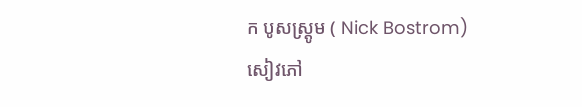ក បូសស្រ្តូម ( Nick Bostrom)
សៀវភៅ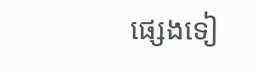ផ្សេងទៀ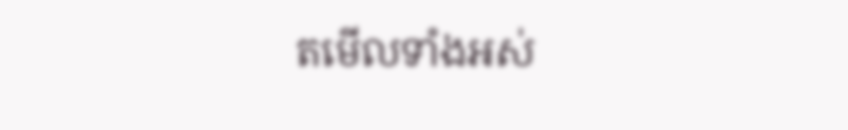តមើលទាំងអស់